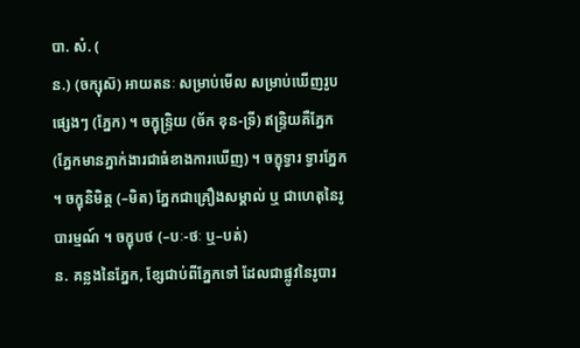បា. សំ. (
ន.) (ចក្សុស៑) អាយតនៈ សម្រាប់មើល សម្រាប់ឃើញរូបផ្សេងៗ (ភ្នែក) ។ ចក្ខុន្ទ្រិយ (ច័ក ខុន-ទ្រី) ឥន្ទ្រិយគឺភ្នែក (ភ្នែកមានភ្នាក់ងារជាធំខាងការឃើញ) ។ ចក្ខុទ្វារ ទ្វារភ្នែក ។ ចក្ខុនិមិត្ត (–មិត) ភ្នែកជាគ្រឿងសម្គាល់ ឬ ជាហេតុនៃរូបារម្មណ៍ ។ ចក្ខុបថ (–បៈ-ថៈ ឬ–បត់)
ន. គន្លងនៃភ្នែក, ខ្សែជាប់ពីភ្នែកទៅ ដែលជាផ្លូវនៃរូបារ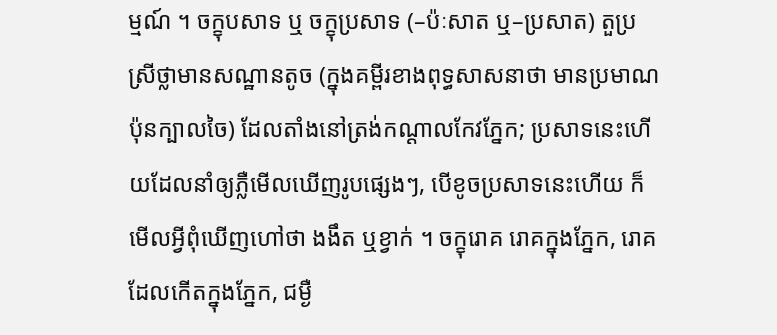ម្មណ៍ ។ ចក្ខុបសាទ ឬ ចក្ខុប្រសាទ (–ប៉ៈសាត ឬ–ប្រសាត) តួប្រស្រីថ្លាមានសណ្ឋានតូច (ក្នុងគម្ពីរខាងពុទ្ធសាសនាថា មានប្រមាណប៉ុនក្បាលចៃ) ដែលតាំងនៅត្រង់កណ្ដាលកែវភ្នែក; ប្រសាទនេះហើយដែលនាំឲ្យភ្លឺមើលឃើញរូបផ្សេងៗ, បើខូចប្រសាទនេះហើយ ក៏មើលអ្វីពុំឃើញហៅថា ងងឹត ឬខ្វាក់ ។ ចក្ខុរោគ រោគក្នុងភ្នែក, រោគដែលកើតក្នុងភ្នែក, ជម្ងឺ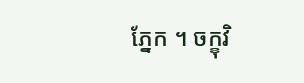ភ្នែក ។ ចក្ខុវិ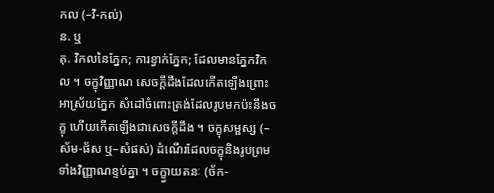កល (–វិ-កល់)
ន. ឬ
គុ. វិកលនៃភ្នែក; ការខ្វាក់ភ្នែក; ដែលមានភ្នែកវិកល ។ ចក្ខុវិញ្ញាណ សេចក្ដីដឹងដែលកើតឡើងព្រោះអាស្រ័យភ្នែក សំដៅចំពោះត្រង់ដែលរូបមកប៉ះនឹងចក្ខុ ហើយកើតឡើងជាសេចក្ដីដឹង ។ ចក្ខុសម្ផស្ស (–ស័ម-ផ័ស ឬ–សំផស់) ដំណើរដែលចក្ខុនិងរូបព្រមទាំងវិញ្ញាណខ្ទប់គ្នា ។ ចក្ខ្វាយតនៈ (ច័ក-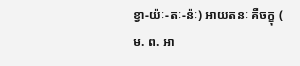ខ្វា-យ៉ៈ-តៈ-ន៉ៈ) អាយតនៈ គឺចក្ខុ (
ម. ព. អា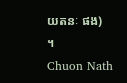យតនៈ ផង) ។
Chuon Nath